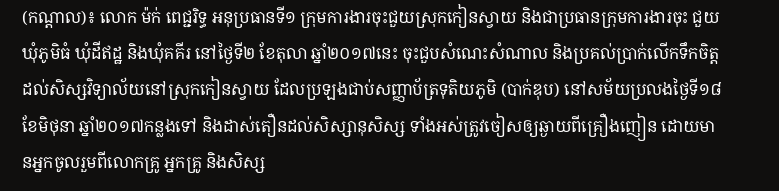(កណ្ដាល)៖ លោក ម៉ក់ ពេជ្ជរិទ្ធ អនុប្រធានទី១ ក្រុមការងារចុះជួយស្រុកកៀនស្វាយ និងជាប្រធានក្រុមការងារចុះ ជួយឃុំភូមិធំ ឃុំដីឥដ្ឋ និងឃុំគគីរ នៅថ្ងៃទី២ ខែតុលា ឆ្នាំ២០១៧នេះ ចុះជួបសំណេះសំណាល និងប្រគល់ប្រាក់លើកទឹកចិត្ត ដល់សិស្សវិទ្យាល័យនៅស្រុកកៀនស្វាយ ដែលប្រឡងជាប់សញ្ញាប័ត្រទុតិយភូមិ (បាក់ឌុប) នៅសម័យប្រលងថ្ងៃទី១៨ ខែមិថុនា ឆ្នាំ២០១៧កន្លងទៅ និងដាស់តឿនដល់សិស្សានុសិស្ស ទាំងអស់ត្រូវចៀសឲ្យឆ្ងាយពីគ្រឿងញៀន ដោយមានអ្នកចូលរួមពីលោកគ្រូ អ្នកគ្រូ និងសិស្ស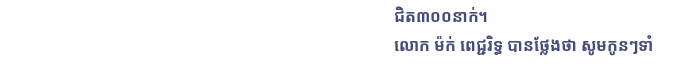ជិត៣០០នាក់។
លោក ម៉ក់ ពេជ្ជរិទ្ធ បានថ្លែងថា សូមកូនៗទាំ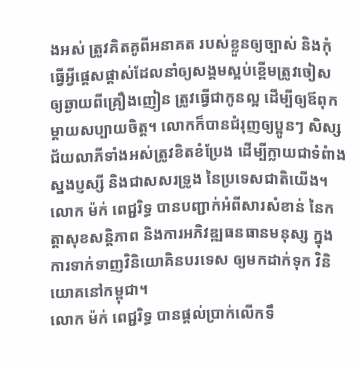ងអស់ ត្រូវគិតគូពីអនាគត របស់ខ្លួនឲ្យច្បាស់ និងកុំធ្វើអ្វីផ្តេសផ្តាស់ដែលនាំឲ្យសង្គមស្អប់ខ្ពើមត្រូវចៀស ឲ្យឆ្ងាយពីគ្រឿងញៀន ត្រូវធ្វើជាកូនល្អ ដើម្បីឲ្យឪពុកម្តាយសប្បាយចិត្ត។ លោកក៏បានជំរុញឲ្យប្អូនៗ សិស្សជ័យលាភីទាំងអស់ត្រូវខិតខំប្រែង ដើម្បីក្លាយជាទំពំាងស្នងប្ញស្សី និងជាសសរទ្រូង នៃប្រទេសជាតិយើង។
លោក ម៉ក់ ពេជ្ជរិទ្ធ បានបញ្ជាក់អំពីសារសំខាន់ នៃកត្តាសុខសន្តិភាព និងការអភិវឌ្ឍធនធានមនុស្ស ក្នុងការទាក់ទាញវិនិយោគិនបរទេស ឲ្យមកដាក់ទុក វិនិយោគនៅកម្ពុជា។
លោក ម៉ក់ ពេជ្ជរិទ្ធ បានផ្តល់ប្រាក់លើកទឹ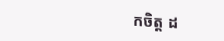កចិត្ត ដ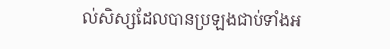ល់សិស្សដែលបានប្រឡងជាប់ទាំងអ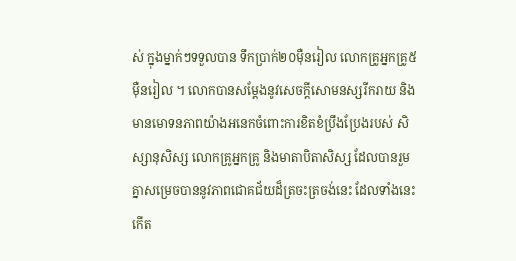ស់ ក្នុងម្នាក់ៗទទួលបាន ទឹកប្រាក់២០ម៉ឺនរៀល លោកគ្រូអ្នកគ្រូ៥ម៉ឺនរៀល ។ លោកបានសម្តែងនូវសេចក្តីសោមនស្សរីករាយ និងមានមោទនភាពយ៉ាងអនេកចំពោះការខិតខំប្រឹងប្រែងរបស់ សិស្សានុសិស្ស លោកគ្រូអ្នកគ្រូ និងមាតាបិតាសិស្ស ដែលបានរួមគ្នាសម្រេចបាននូវភាពជោគជ័យដ៏ត្រចះត្រចង់នេះ ដែលទាំងនេះកើត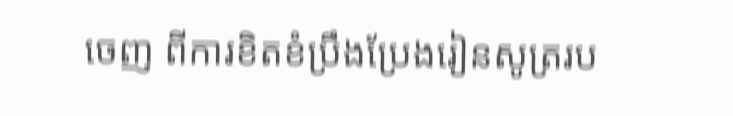ចេញ ពីការខិតខំប្រឹងប្រែងរៀនសូត្ររប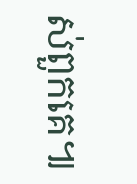ស់ពួកគេ៕